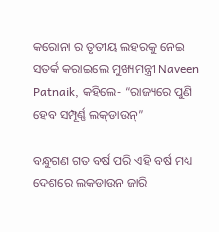କରୋନା ର ତୃତୀୟ ଲହରକୁ ନେଇ ସତର୍କ କରାଇଲେ ମୁଖ୍ୟମନ୍ତ୍ରୀ Naveen Patnaik, କହିଲେ- “ରାଜ୍ୟରେ ପୁଣି ହେବ ସମ୍ପୂର୍ଣ୍ଣ ଲକ୍‌ଡାଉନ୍‌”

ବନ୍ଧୁଗଣ ଗତ ବର୍ଷ ପରି ଏହି ବର୍ଷ ମଧ୍ୟ ଦେଶରେ ଲକଡାଉନ ଜାରି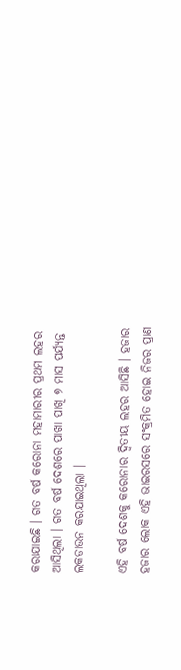କରାଯାଇଛି । ଗତ ବର୍ଷ କରୋନା ମହାମାରୀର ପ୍ରଥମ ଲହର ଆସିଥିଲା । ଗତ ବର୍ଷ ଦେଶରେ ପାଖା ପାଖି ୭ ମାସ ପର୍ଯ୍ୟନ୍ତ ଲକଡାଉନ କରଯାଇଥିଲା ।

ଏହି ବର୍ଷ ଦେଶକୁ କରୋନାର ଦ୍ଵିତୀୟ ଲହର ଆସିଛି । ହଜାର ହଜାର ଲୋକ ଏହି ଭାଇରସରେ ସଂକ୍ରମିତ ହୋଇ ନିଜର ପ୍ରାଣ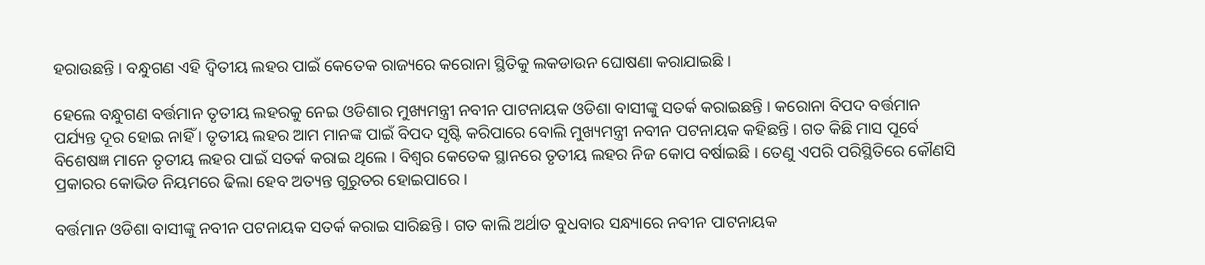ହରାଉଛନ୍ତି । ବନ୍ଧୁଗଣ ଏହି ଦ୍ଵିତୀୟ ଲହର ପାଇଁ କେତେକ ରାଜ୍ୟରେ କରୋନା ସ୍ଥିତିକୁ ଲକଡାଉନ ଘୋଷଣା କରାଯାଇଛି ।

ହେଲେ ବନ୍ଧୁଗଣ ବର୍ତ୍ତମାନ ତୃତୀୟ ଲହରକୁ ନେଇ ଓଡିଶାର ମୁଖ୍ୟମନ୍ତ୍ରୀ ନବୀନ ପାଟନାୟକ ଓଡିଶା ବାସୀଙ୍କୁ ସତର୍କ କରାଇଛନ୍ତି । କରୋନା ବିପଦ ବର୍ତ୍ତମାନ ପର୍ଯ୍ୟନ୍ତ ଦୂର ହୋଇ ନାହିଁ । ତୃତୀୟ ଲହର ଆମ ମାନଙ୍କ ପାଇଁ ବିପଦ ସୃଷ୍ଟି କରିପାରେ ବୋଲି ମୁଖ୍ୟମନ୍ତ୍ରୀ ନବୀନ ପଟନାୟକ କହିଛନ୍ତି । ଗତ କିଛି ମାସ ପୂର୍ବେ ବିଶେଷଜ୍ଞ ମାନେ ତୃତୀୟ ଲହର ପାଇଁ ସତର୍କ କରାଇ ଥିଲେ । ବିଶ୍ଵର କେତେକ ସ୍ଥାନରେ ତୃତୀୟ ଲହର ନିଜ କୋପ ବର୍ଷାଇଛି । ତେଣୁ ଏପରି ପରିସ୍ଥିତିରେ କୌଣସି ପ୍ରକାରର କୋଭିଡ ନିୟମରେ ଢିଲା ହେବ ଅତ୍ୟନ୍ତ ଗୁରୁତର ହୋଇପାରେ ।

ବର୍ତ୍ତମାନ ଓଡିଶା ବାସୀଙ୍କୁ ନବୀନ ପଟନାୟକ ସତର୍କ କରାଇ ସାରିଛନ୍ତି । ଗତ କାଲି ଅର୍ଥାତ ବୁଧବାର ସନ୍ଧ୍ୟାରେ ନବୀନ ପାଟନାୟକ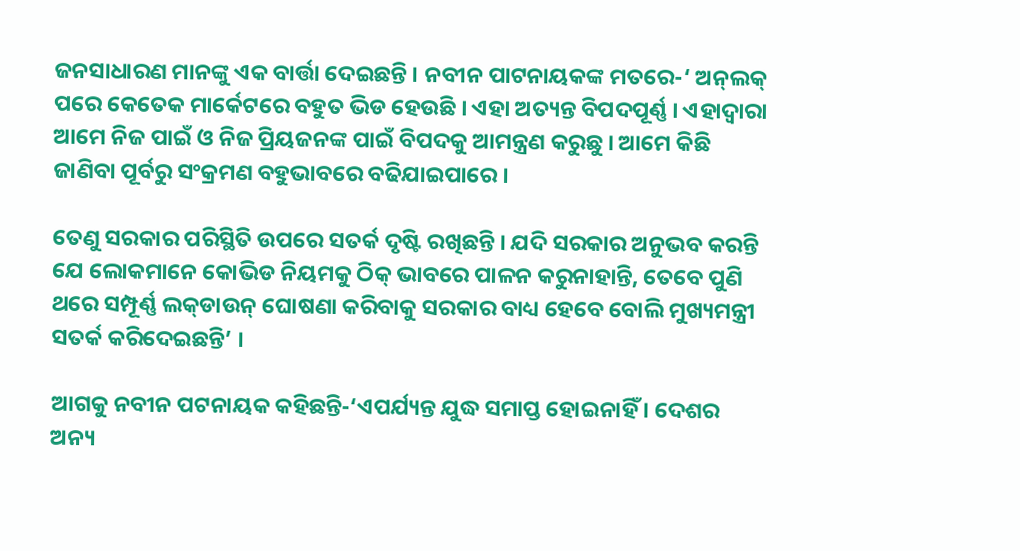ଜନସାଧାରଣ ମାନଙ୍କୁ ଏକ ବାର୍ତ୍ତା ଦେଇଛନ୍ତି । ନବୀନ ପାଟନାୟକଙ୍କ ମତରେ-‘ ଅନ୍‌ଲକ୍ ପରେ କେତେକ ମାର୍କେଟରେ ବହୁତ ଭିଡ ହେଉଛି । ଏହା ଅତ୍ୟନ୍ତ ବିପଦପୂର୍ଣ୍ଣ । ଏହାଦ୍ବାରା ଆମେ ନିଜ ପାଇଁ ଓ ନିଜ ପ୍ରିୟଜନଙ୍କ ପାଇଁ ବିପଦକୁ ଆମନ୍ତ୍ରଣ କରୁଛୁ । ଆମେ କିଛି ଜାଣିବା ପୂର୍ବରୁ ସଂକ୍ରମଣ ବହୁଭାବରେ ବଢିଯାଇପାରେ ।

ତେଣୁ ସରକାର ପରିସ୍ଥିତି ଉପରେ ସତର୍କ ଦୃଷ୍ଟି ରଖିଛନ୍ତି । ଯଦି ସରକାର ଅନୁଭବ କରନ୍ତି ଯେ ଲୋକମାନେ କୋଭିଡ ନିୟମକୁ ଠିକ୍ ଭାବରେ ପାଳନ କରୁନାହାନ୍ତି, ତେବେ ପୁଣି ଥରେ ସମ୍ପୂର୍ଣ୍ଣ ଲକ୍‌ଡାଉନ୍‌ ଘୋଷଣା କରିବାକୁ ସରକାର ବାଧ୍ୟ ହେବେ ବୋଲି ମୁଖ୍ୟମନ୍ତ୍ରୀ ସତର୍କ କରିଦେଇଛନ୍ତି’ ।

ଆଗକୁ ନବୀନ ପଟନାୟକ କହିଛନ୍ତି-‘ଏପର୍ଯ୍ୟନ୍ତ ଯୁଦ୍ଧ ସମାପ୍ତ ହୋଇନାହିଁ । ଦେଶର ଅନ୍ୟ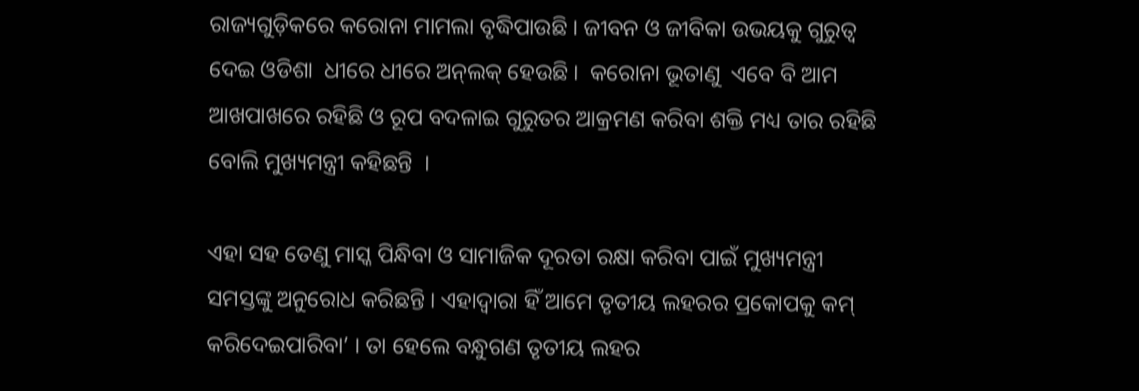ରାଜ୍ୟଗୁଡ଼ିକରେ କରୋନା ମାମଲା ବୃଦ୍ଧିପାଉଛି । ଜୀବନ ଓ ଜୀବିକା ଉଭୟକୁ ଗୁରୁତ୍ବ ଦେଇ ଓଡିଶା  ଧୀରେ ଧୀରେ ଅନ୍‌ଲକ୍ ହେଉଛି ।  କରୋନା ଭୂତାଣୁ  ଏବେ ବି ଆମ ଆଖପାଖରେ ରହିଛି ଓ ରୂପ ବଦଳାଇ ଗୁରୁତର ଆକ୍ରମଣ କରିବା ଶକ୍ତି ମଧ୍ୟ ତାର ରହିଛି ବୋଲି ମୁଖ୍ୟମନ୍ତ୍ରୀ କହିଛନ୍ତି  ।

ଏହା ସହ ତେଣୁ ମାସ୍କ ପିନ୍ଧିବା ଓ ସାମାଜିକ ଦୂରତା ରକ୍ଷା କରିବା ପାଇଁ ମୁଖ୍ୟମନ୍ତ୍ରୀ ସମସ୍ତଙ୍କୁ ଅନୁରୋଧ କରିଛନ୍ତି । ଏହାଦ୍ୱାରା ହିଁ ଆମେ ତୃତୀୟ ଲହରର ପ୍ରକୋପକୁ କମ୍ କରିଦେଇପାରିବା’ । ତା ହେଲେ ବନ୍ଧୁଗଣ ତୃତୀୟ ଲହର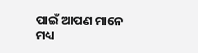ପାଇଁ ଆପଣ ମାନେ ମଧ୍ୟ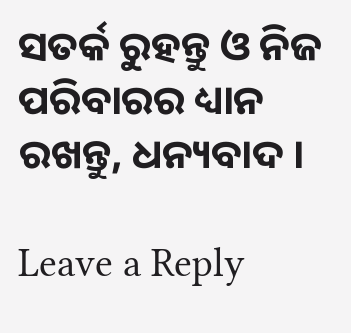ସତର୍କ ରୁହନ୍ତୁ ଓ ନିଜ ପରିବାରର ଧ୍ୟାନ ରଖନ୍ତୁ, ଧନ୍ୟବାଦ ।

Leave a Reply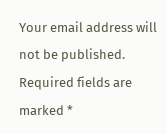Your email address will not be published. Required fields are marked *